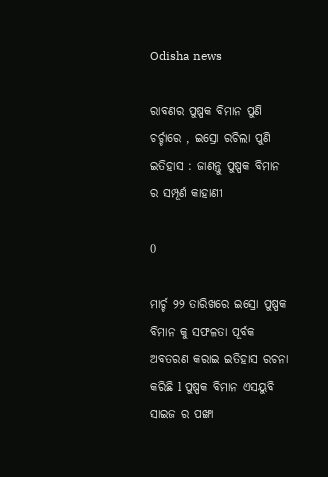Odisha news

ରାବଣର ପୁଷ୍ପକ ବିମାନ ପୁଣି ଚର୍ଚ୍ଚାରେ , ଇସ୍ରୋ ରଚିଲା ପୁଣି ଇତିହାସ : ଜାଣନ୍ତୁ ପୁଷ୍ପକ ବିମାନ ର ସମ୍ପୂର୍ଣ କାହାଣୀ

0

ମାର୍ଚ୍ଚ ୨୨ ତାରିଖରେ ଇସ୍ରୋ ପୁଷ୍ପକ ବିମାନ କୁ ସଫଳତା ପୂର୍ବକ ଅବତରଣ କରାଇ ଇତିହାସ ରଚନା କରିଛି l ପୁଷ୍ପକ ବିମାନ ଏସୟୁବି ସାଇଜ ର ପଙ୍ଖା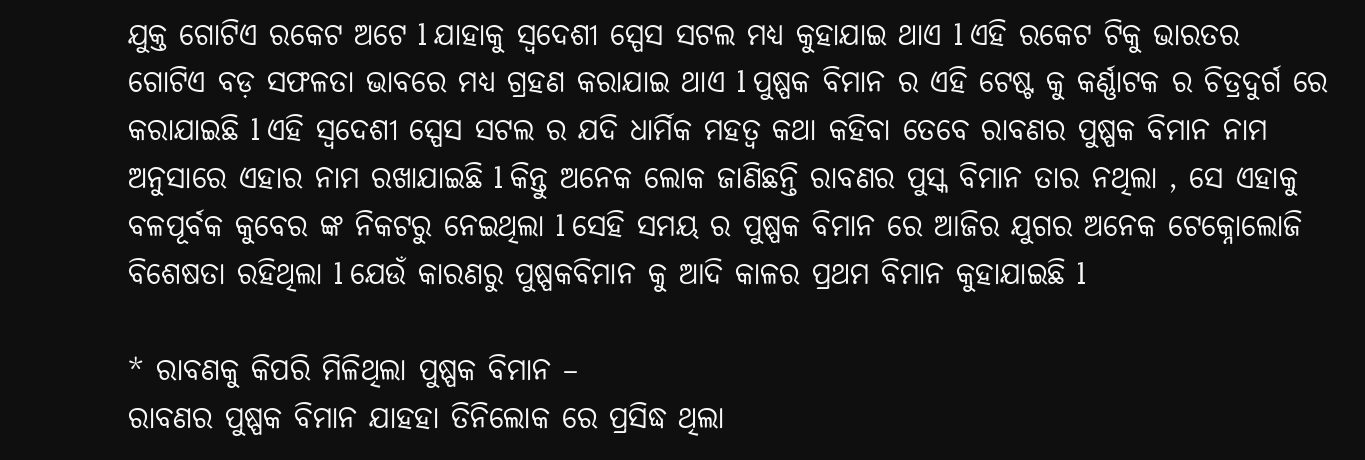ଯୁକ୍ତ ଗୋଟିଏ ରକେଟ ଅଟେ l ଯାହାକୁ ସ୍ବଦେଶୀ ସ୍ପେସ ସଟଲ ମଧ୍ୟ କୁହାଯାଇ ଥାଏ l ଏହି ରକେଟ ଟିକୁ ଭାରତର ଗୋଟିଏ ବଡ଼ ସଫଳତା ଭାବରେ ମଧ୍ୟ ଗ୍ରହଣ କରାଯାଇ ଥାଏ l ପୁଷ୍ପକ ବିମାନ ର ଏହି ଟେଷ୍ଟ କୁ କର୍ଣ୍ଣାଟକ ର ଚିତ୍ରଦୁର୍ଗ ରେ କରାଯାଇଛି l ଏହି ସ୍ବଦେଶୀ ସ୍ପେସ ସଟଲ ର ଯଦି ଧାର୍ମିକ ମହତ୍ୱ କଥା କହିବା ତେବେ ରାବଣର ପୁଷ୍ପକ ବିମାନ ନାମ ଅନୁସାରେ ଏହାର ନାମ ରଖାଯାଇଛି l କିନ୍ତୁ ଅନେକ ଲୋକ ଜାଣିଛନ୍ତି ରାବଣର ପୁସ୍କ ବିମାନ ତାର ନଥିଲା , ସେ ଏହାକୁ ବଳପୂର୍ବକ କୁବେର ଙ୍କ ନିକଟରୁ ନେଇଥିଲା l ସେହି ସମୟ ର ପୁଷ୍ପକ ବିମାନ ରେ ଆଜିର ଯୁଗର ଅନେକ ଟେକ୍ନୋଲୋଜି ବିଶେଷତା ରହିଥିଲା l ଯେଉଁ କାରଣରୁ ପୁଷ୍ପକବିମାନ କୁ ଆଦି କାଳର ପ୍ରଥମ ବିମାନ କୁହାଯାଇଛି l

* ରାବଣକୁ କିପରି ମିଳିଥିଲା ପୁଷ୍ପକ ବିମାନ –
ରାବଣର ପୁଷ୍ପକ ବିମାନ ଯାହହା ତିନିଲୋକ ରେ ପ୍ରସିଦ୍ଧ ଥିଲା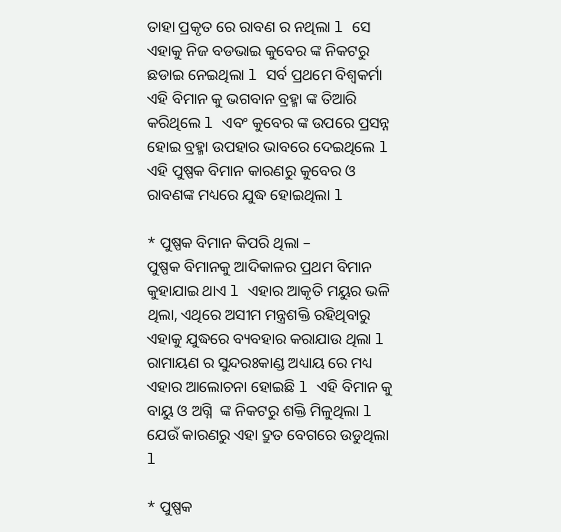ତାହା ପ୍ରକୃତ ରେ ରାବଣ ର ନଥିଲା l ସେ ଏହାକୁ ନିଜ ବଡଭାଇ କୁବେର ଙ୍କ ନିକଟରୁ ଛଡାଇ ନେଇଥିଲା l ସର୍ବ ପ୍ରଥମେ ବିଶ୍ୱକର୍ମା ଏହି ବିମାନ କୁ ଭଗବାନ ବ୍ରହ୍ମା ଙ୍କ ତିଆରି କରିଥିଲେ l ଏବଂ କୁବେର ଙ୍କ ଉପରେ ପ୍ରସନ୍ନ ହୋଇ ବ୍ରହ୍ମା ଉପହାର ଭାବରେ ଦେଇଥିଲେ l ଏହି ପୁଷ୍ପକ ବିମାନ କାରଣରୁ କୁବେର ଓ ରାବଣଙ୍କ ମଧ୍ୟରେ ଯୁଦ୍ଧ ହୋଇଥିଲା l

* ପୁଷ୍ପକ ବିମାନ କିପରି ଥିଲା –
ପୁଷ୍ପକ ବିମାନକୁ ଆଦିକାଳର ପ୍ରଥମ ବିମାନ କୁହାଯାଇ ଥାଏ l ଏହାର ଆକୃତି ମୟୁର ଭଳି ଥିଲା, ଏଥିରେ ଅସୀମ ମନ୍ତ୍ରଶକ୍ତି ରହିଥିବାରୁ ଏହାକୁ ଯୁଦ୍ଧରେ ବ୍ୟବହାର କରାଯାଉ ଥିଲା l ରାମାୟଣ ର ସୁନ୍ଦରଃକାଣ୍ଡ ଅଧ୍ୟାୟ ରେ ମଧ୍ୟ ଏହାର ଆଲୋଚନା ହୋଇଛି l ଏହି ବିମାନ କୁ ବାୟୁ ଓ ଅଗ୍ନି  ଙ୍କ ନିକଟରୁ ଶକ୍ତି ମିଳୁଥିଲା l ଯେଉଁ କାରଣରୁ ଏହା ଦ୍ରୁତ ବେଗରେ ଉଡୁଥିଲା l

* ପୁଷ୍ପକ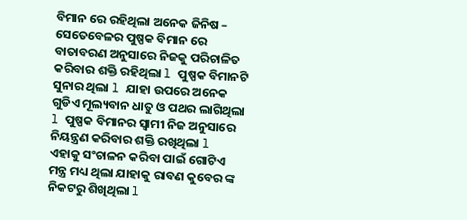ବିମାନ ରେ ରହିଥିଲା ଅନେକ ଜିନିଷ –
ସେତେବେଳର ପୁଷ୍ପକ ବିମାନ ରେ ବାତାବରଣ ଅନୁସାରେ ନିଜକୁ ପରିଚାଳିତ କରିବାର ଶକ୍ତି ରହିଥିଲା l ପୁଷ୍ପକ ବିମାନଟି ସୁନାର ଥିଲା l ଯାହା ଉପରେ ଅନେକ ଗୁଡିଏ ମୂଲ୍ୟବାନ ଧାତୁ ଓ ପଥର ଲାଗିଥିଲା l ପୁଷ୍ପକ ବିମାନର ସ୍ୱାମୀ ନିଜ ଅନୁସାରେ ନିୟନ୍ତ୍ରଣ କରିବାର ଶକ୍ତି ରଖିଥିଲା l ଏହାକୁ ସଂଚାଳନ କରିବା ପାଇଁ ଗୋଟିଏ ମନ୍ତ୍ର ମଧ୍ୟ ଥିଲା ଯାହାକୁ ରାବଣ କୁବେର ଙ୍କ ନିକଟରୁ ଶିଖିଥିଲା l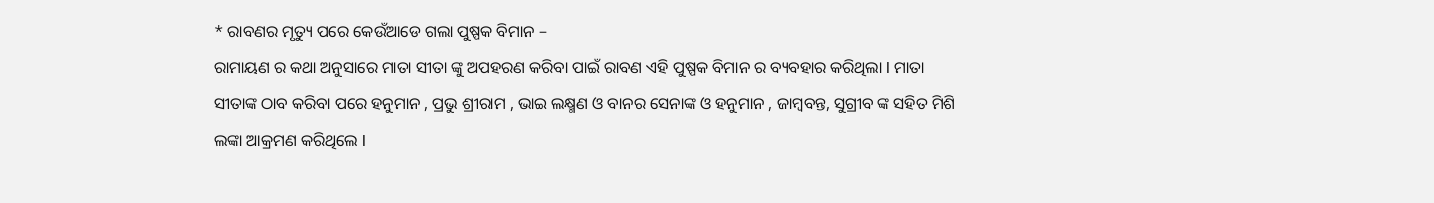* ରାବଣର ମୃତ୍ୟୁ ପରେ କେଉଁଆଡେ ଗଲା ପୁଷ୍ପକ ବିମାନ –
ରାମାୟଣ ର କଥା ଅନୁସାରେ ମାତା ସୀତା ଙ୍କୁ ଅପହରଣ କରିବା ପାଇଁ ରାବଣ ଏହି ପୁଷ୍ପକ ବିମାନ ର ବ୍ୟବହାର କରିଥିଲା l ମାତା ସୀତାଙ୍କ ଠାବ କରିବା ପରେ ହନୁମାନ , ପ୍ରଭୁ ଶ୍ରୀରାମ , ଭାଇ ଲକ୍ଷ୍ମଣ ଓ ବାନର ସେନାଙ୍କ ଓ ହନୁମାନ , ଜାମ୍ବବନ୍ତ, ସୁଗ୍ରୀବ ଙ୍କ ସହିତ ମିଶି ଲଙ୍କା ଆକ୍ରମଣ କରିଥିଲେ l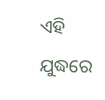ଏହି ଯୁଦ୍ଧରେ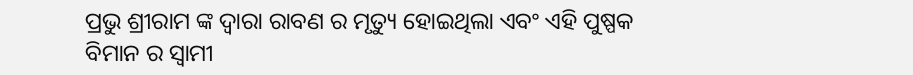ପ୍ରଭୁ ଶ୍ରୀରାମ ଙ୍କ ଦ୍ୱାରା ରାବଣ ର ମୃତ୍ୟୁ ହୋଇଥିଲା ଏବଂ ଏହି ପୁଷ୍ପକ ବିମାନ ର ସ୍ୱାମୀ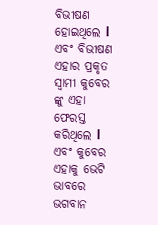ବିଭୀଷଣ ହୋଇଥିଲେ l ଏବଂ ବିଭୀଷଣ ଏହାର ପ୍ରକୃତ ସ୍ୱାମୀ କୁବେର ଙ୍କୁ ଏହା ଫେରସ୍ତ କରିଥିଲେ l ଏବଂ କୁବେର ଏହାକୁ ଭେଟି ଭାବରେ ଭଗବାନ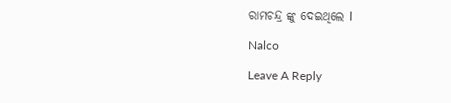ରାମଚନ୍ଦ୍ର ଙ୍କୁ ଦେଇଥିଲେ l

Nalco

Leave A Reply